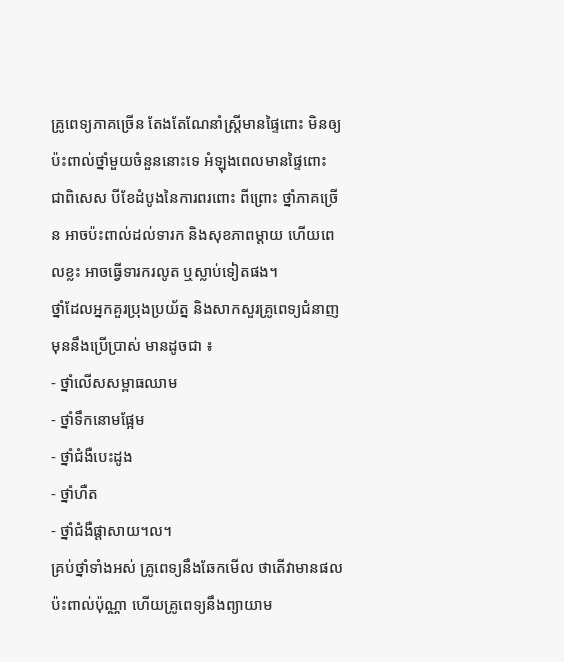គ្រូពេទ្យភាគច្រើន តែងតែណែនាំស្ត្រីមានផ្ទៃពោះ មិនឲ្យប៉ះពាល់ថ្នាំមួយចំនួននោះទេ អំឡុងពេលមានផ្ទៃពោះ ជាពិសេស បីខែដំបូងនៃការពរពោះ ពីព្រោះ ថ្នាំភាគច្រើន អាចប៉ះពាល់ដល់ទារក និងសុខភាពម្តាយ ហើយពេលខ្លះ អាចធ្វើទារករលូត ឬស្លាប់ទៀតផង។
ថ្នាំដែលអ្នកគួរប្រុងប្រយ័ត្ន និងសាកសួរគ្រូពេទ្យជំនាញ មុននឹងប្រើប្រាស់ មានដូចជា ៖
- ថ្នាំលើសសម្ពាធឈាម
- ថ្នាំទឹកនោមផ្អែម
- ថ្នាំជំងឺបេះដូង
- ថ្នាំហឺត
- ថ្នាំជំងឺផ្តាសាយ។ល។
គ្រប់ថ្នាំទាំងអស់ គ្រូពេទ្យនឹងឆែកមើល ថាតើវាមានផលប៉ះពាល់ប៉ុណ្ណា ហើយគ្រូពេទ្យនឹងព្យាយាម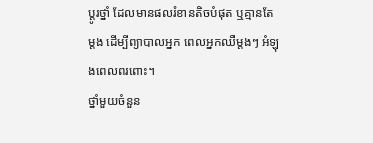ប្តូរថ្នាំ ដែលមានផលរំខានតិចបំផុត ឬគ្មានតែម្តង ដើម្បីព្យាបាលអ្នក ពេលអ្នកឈឺម្តងៗ អំឡុងពេលពរពោះ។
ថ្នាំមួយចំនួន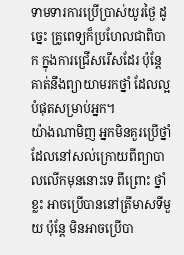ទាមទារការប្រើប្រាស់យូរថ្ងៃ ដូច្នេះ គ្រូពេទ្យក៏ប្រហែលជាពិបាក ក្នុងការជ្រើសរើសដែរ ប៉ុន្តែ គាត់នឹងព្យាយាមរកថ្នាំ ដែលល្អបំផុតសម្រាប់អ្នក។
យ៉ាងណាមិញ អ្នកមិនគួរប្រើថ្នាំ ដែលនៅសល់ក្រោយពីព្យាបាលលើកមុននោះទេ ពីព្រោះ ថ្នាំខ្លះ អាចប្រើបាននៅត្រីមាសទីមួយ ប៉ុន្តែ មិនអាចប្រើបា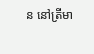ន នៅត្រីមា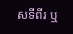សទីពីរ ឬ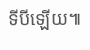ទីបីឡើយ៕